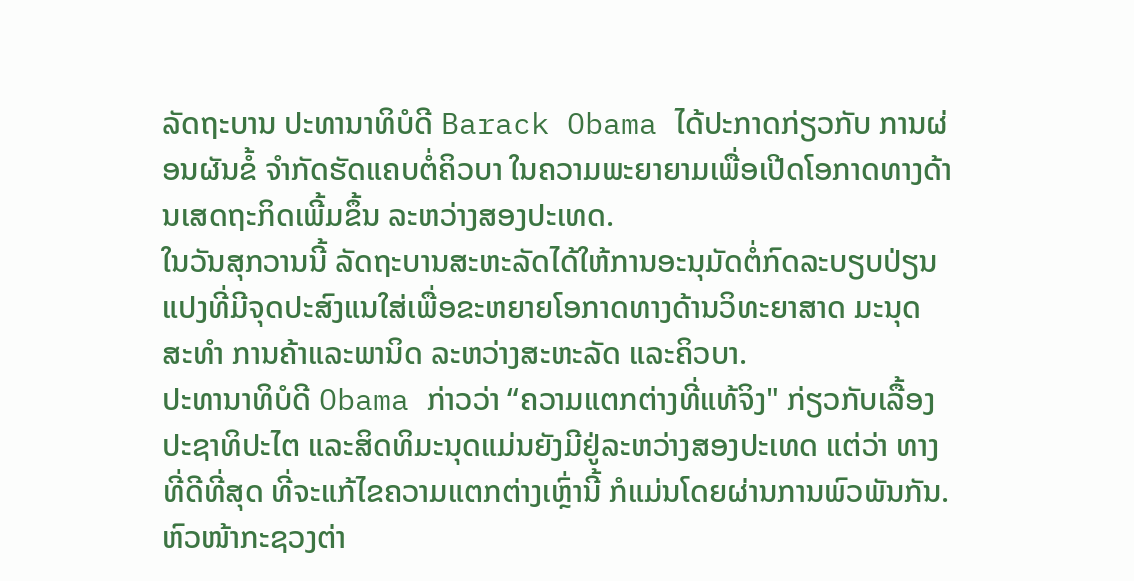ລັດຖະບານ ປະທານາທິບໍດີ Barack Obama ໄດ້ປະກາດກ່ຽວກັບ ການຜ່ອນຜັນຂໍ້ ຈຳກັດຮັດແຄບຕໍ່ຄິວບາ ໃນຄວາມພະຍາຍາມເພື່ອເປີດໂອກາດທາງດ້ານເສດຖະກິດເພີ້ມຂຶ້ນ ລະຫວ່າງສອງປະເທດ.
ໃນວັນສຸກວານນີ້ ລັດຖະບານສະຫະລັດໄດ້ໃຫ້ການອະນຸມັດຕໍ່ກົດລະບຽບປ່ຽນແປງທີ່ມີຈຸດປະສົງແນໃສ່ເພື່ອຂະຫຍາຍໂອກາດທາງດ້ານວິທະຍາສາດ ມະນຸດ ສະທໍາ ການຄ້າແລະພານິດ ລະຫວ່າງສະຫະລັດ ແລະຄິວບາ.
ປະທານາທິບໍດີ Obama ກ່າວວ່າ “ຄວາມແຕກຕ່າງທີ່ແທ້ຈິງ" ກ່ຽວກັບເລື້ອງ ປະຊາທິປະໄຕ ແລະສິດທິມະນຸດແມ່ນຍັງມີຢູ່ລະຫວ່າງສອງປະເທດ ແຕ່ວ່າ ທາງທີ່ດີທີ່ສຸດ ທີ່ຈະແກ້ໄຂຄວາມແຕກຕ່າງເຫຼົ່ານີ້ ກໍແມ່ນໂດຍຜ່ານການພົວພັນກັນ.
ຫົວໜ້າກະຊວງຕ່າ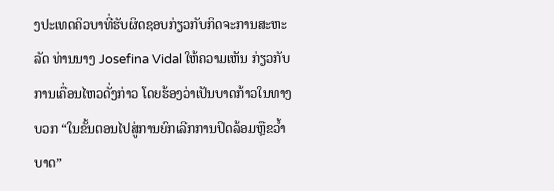ງປະເທດຄິວບາທີ່ຮັບຜິດຊອບກ່ຽວກັບກິດຈະການສະຫະລັດ ທ່ານນາງ Josefina Vidal ໃຫ້ຄວາມເຫັນ ກ່ຽວກັບການເຄື່ອນໄຫວດັ່ງກ່າວ ໂດຍຮ້ອງວ່າເປັນບາດກ້າວໃນທາງບວກ “ໃນຂັ້ນຕອນໄປສູ່ການຍົກເລີກການປິດລ້ອມຫຼືຂວ້ຳບາດ”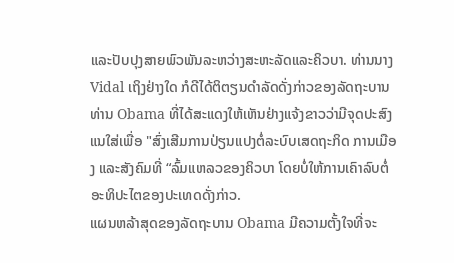ແລະປັບປຸງສາຍພົວພັນລະຫວ່າງສະຫະລັດແລະຄິວບາ. ທ່ານນາງ Vidal ເຖິງຢ່າງໃດ ກໍດີໄດ້ຕິຕຽນດຳລັດດັ່ງກ່າວຂອງລັດຖະບານທ່ານ Obama ທີ່ໄດ້ສະແດງໃຫ້ເຫັນຢ່າງແຈ້ງຂາວວ່າມີຈຸດປະສົງແນໃສ່ເພື່ອ "ສົ່ງເສີມການປ່ຽນແປງຕໍ່ລະບົບເສດຖະກິດ ການເມືອງ ແລະສັງຄົມທີ່ “ລົ້ມແຫລວຂອງຄິວບາ ໂດຍບໍ່ໃຫ້ການເຄົາລົບຕໍ່ອະທິປະໄຕຂອງປະເທດດັ່ງກ່າວ.
ແຜນຫລ້າສຸດຂອງລັດຖະບານ Obama ມີຄວາມຕັ້ງໃຈທີ່ຈະ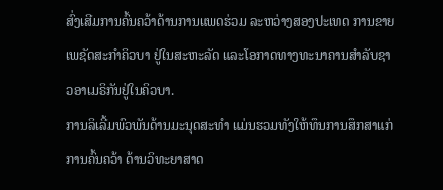ສົ່ງເສີມການຄົ້ນຄວ້າດ້ານການແພດຮ່ວມ ລະຫວ່າງສອງປະເທດ ການຂາຍເພຊັດສະກຳຄິວບາ ຢູ່ໃນສະຫະລັດ ແລະໂອກາດທາງທະນາຄານສຳລັບຊາວອາເມຣິກັນຢູ່ໃນຄິວບາ.
ການລິເລີ້ມພົວພັນດ້ານມະນຸດສະທຳ ແມ່ນຮວມທັງໃຫ້ທຶນການສຶກສາແກ່ການຄົ້ນຄວ້າ ດ້ານວິທະຍາສາດ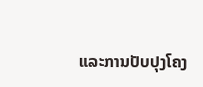ແລະການປັບປຸງໂຄງ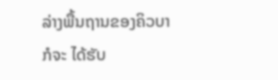ລ່າງພື້ນຖານຂອງຄິວບາກໍຈະ ໄດ້ຮັບ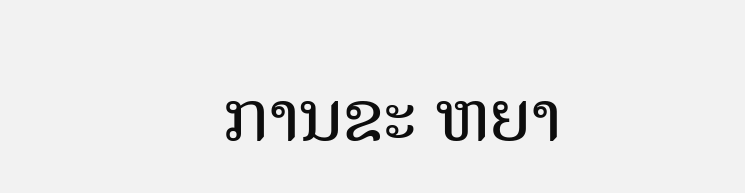ການຂະ ຫຍາ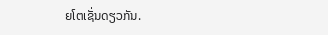ຍໂຕເຊັ່ນດຽວກັນ.